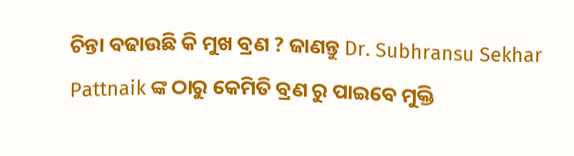ଚିନ୍ତା ବଢାଉଛି କି ମୁଖ ବ୍ରଣ ? ଜାଣନ୍ତୁ Dr. Subhransu Sekhar Pattnaik ଙ୍କ ଠାରୁ କେମିତି ବ୍ରଣ ରୁ ପାଇବେ ମୁକ୍ତି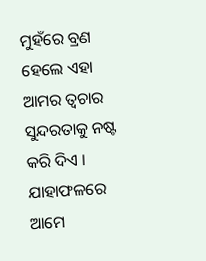ମୁହଁରେ ବ୍ରଣ ହେଲେ ଏହା ଆମର ତ୍ଵଚାର ସୁନ୍ଦରତାକୁ ନଷ୍ଟ କରି ଦିଏ । ଯାହାଫଳରେ ଆମେ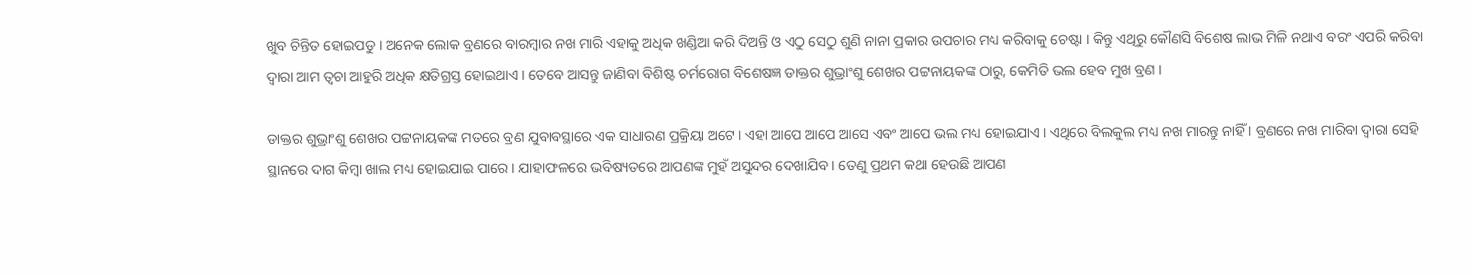ଖୁବ ଚିନ୍ତିତ ହୋଇପଡୁ । ଅନେକ ଲୋକ ବ୍ରଣରେ ବାରମ୍ବାର ନଖ ମାରି ଏହାକୁ ଅଧିକ ଖଣ୍ଡିଆ କରି ଦିଅନ୍ତି ଓ ଏଠୁ ସେଠୁ ଶୁଣି ନାନା ପ୍ରକାର ଉପଚାର ମଧ୍ୟ କରିବାକୁ ଚେଷ୍ଟା । କିନ୍ତୁ ଏଥିରୁ କୌଣସି ବିଶେଷ ଲାଭ ମିଳି ନଥାଏ ବରଂ ଏପରି କରିବା ଦ୍ଵାରା ଆମ ତ୍ଵଚା ଆହୁରି ଅଧିକ କ୍ଷତିଗ୍ରସ୍ତ ହୋଇଥାଏ । ତେବେ ଆସନ୍ତୁ ଜାଣିବା ବିଶିଷ୍ଟ ଚର୍ମରୋଗ ବିଶେଷଜ୍ଞ ଡାକ୍ତର ଶୁଭ୍ରାଂଶୁ ଶେଖର ପଟ୍ଟନାୟକଙ୍କ ଠାରୁ, କେମିତି ଭଲ ହେବ ମୁଖ ବ୍ରଣ ।

ଡାକ୍ତର ଶୁଭ୍ରାଂଶୁ ଶେଖର ପଟ୍ଟନାୟକଙ୍କ ମତରେ ବ୍ରଣ ଯୁବାବସ୍ଥାରେ ଏକ ସାଧାରଣ ପ୍ରକ୍ରିୟା ଅଟେ । ଏହା ଆପେ ଆପେ ଆସେ ଏବଂ ଆପେ ଭଲ ମଧ୍ୟ ହୋଇଯାଏ । ଏଥିରେ ବିଲକୁଲ ମଧ୍ୟ ନଖ ମାରନ୍ତୁ ନାହିଁ । ବ୍ରଣରେ ନଖ ମାରିବା ଦ୍ଵାରା ସେହି ସ୍ଥାନରେ ଦାଗ କିମ୍ବା ଖାଲ ମଧ୍ୟ ହୋଇଯାଇ ପାରେ । ଯାହାଫଳରେ ଭବିଷ୍ୟତରେ ଆପଣଙ୍କ ମୁହଁ ଅସୁନ୍ଦର ଦେଖାଯିବ । ତେଣୁ ପ୍ରଥମ କଥା ହେଉଛି ଆପଣ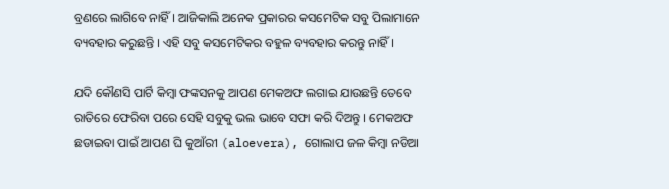ବ୍ରଣରେ ଲାଗିବେ ନାହିଁ । ଆଜିକାଲି ଅନେକ ପ୍ରକାରର କସମେଟିକ ସବୁ ପିଲାମାନେ ବ୍ୟବହାର କରୁଛନ୍ତି । ଏହି ସବୁ କସମେଟିକର ବହୁଳ ବ୍ୟବହାର କରନ୍ତୁ ନାହିଁ ।

ଯଦି କୌଣସି ପାର୍ଟି କିମ୍ବା ଫଙ୍କସନକୁ ଆପଣ ମେକଅଫ ଲଗାଇ ଯାଉଛନ୍ତି ତେବେ ରାତିରେ ଫେରିବା ପରେ ସେହି ସବୁକୁ ଭଲ ଭାବେ ସଫା କରି ଦିଅନ୍ତୁ । ମେକଅଫ ଛଡାଇବା ପାଇଁ ଆପଣ ଘି କୁଆଁରୀ (aloevera), ଗୋଲାପ ଜଳ କିମ୍ବା ନଡିଆ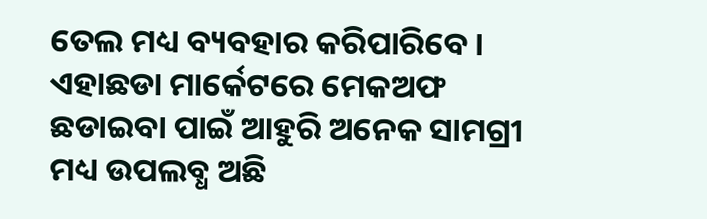ତେଲ ମଧ୍ୟ ବ୍ୟବହାର କରିପାରିବେ । ଏହାଛଡା ମାର୍କେଟରେ ମେକଅଫ ଛଡାଇବା ପାଇଁ ଆହୁରି ଅନେକ ସାମଗ୍ରୀ ମଧ୍ୟ ଉପଲବ୍ଧ ଅଛି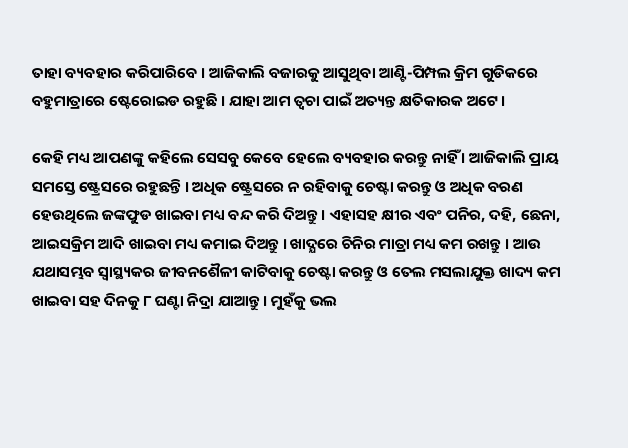ତାହା ବ୍ୟବହାର କରିପାରିବେ । ଆଜିକାଲି ବଜାରକୁ ଆସୁଥିବା ଆଣ୍ଟି-ପିମ୍ପଲ କ୍ରିମ ଗୁଡିକରେ ବହୁମାତ୍ରାରେ ଷ୍ଟେରୋଇଡ ରହୁଛି । ଯାହା ଆମ ତ୍ଵଚା ପାଇଁ ଅତ୍ୟନ୍ତ କ୍ଷତିକାରକ ଅଟେ ।

କେହି ମଧ୍ୟ ଆପଣଙ୍କୁ କହିଲେ ସେସବୁ କେବେ ହେଲେ ବ୍ୟବହାର କରନ୍ତୁ ନାହିଁ । ଆଜିକାଲି ପ୍ରାୟ ସମସ୍ତେ ଷ୍ଟ୍ରେସରେ ରହୁଛନ୍ତି । ଅଧିକ ଷ୍ଟ୍ରେସରେ ନ ରହିବାକୁ ଚେଷ୍ଟା କରନ୍ତୁ ଓ ଅଧିକ ବରଣ ହେଉଥିଲେ ଜଙ୍କଫୁଡ ଖାଇବା ମଧ୍ୟ ବନ୍ଦ କରି ଦିଅନ୍ତୁ । ଏହାସହ କ୍ଷୀର ଏବଂ ପନିର, ଦହି, ଛେନା, ଆଇସକ୍ରିମ ଆଦି ଖାଇବା ମଧ୍ୟ କମାଇ ଦିଅନ୍ତୁ । ଖାଦ୍ଯରେ ଚିନିର ମାତ୍ରା ମଧ୍ୟ କମ ରଖନ୍ତୁ । ଆଉ ଯଥାସମ୍ଭବ ସ୍ଵାସ୍ଥ୍ୟକର ଜୀବନଶୈଳୀ କାଟିବାକୁ ଚେଷ୍ଟା କରନ୍ତୁ ଓ ତେଲ ମସଲାଯୁକ୍ତ ଖାଦ୍ୟ କମ ଖାଇବା ସହ ଦିନକୁ ୮ ଘଣ୍ଟା ନିଦ୍ରା ଯାଆନ୍ତୁ । ମୁହଁକୁ ଭଲ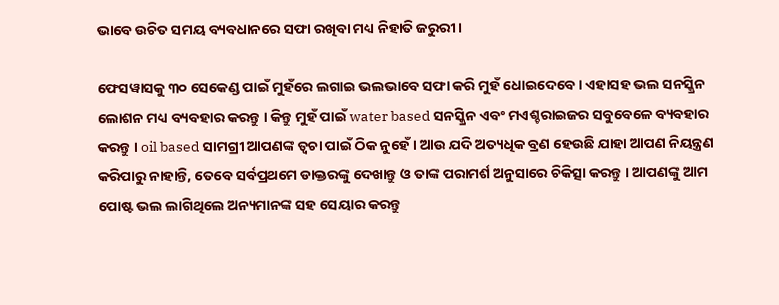ଭାବେ ଉଚିତ ସମୟ ବ୍ୟବଧାନରେ ସଫା ରଖିବା ମଧ୍ୟ ନିହାତି ଜରୁରୀ ।

ଫେସୱାସକୁ ୩୦ ସେକେଣ୍ଡ ପାଇଁ ମୁହଁରେ ଲଗାଇ ଭଲଭାବେ ସଫା କରି ମୁହଁ ଧୋଇଦେବେ । ଏହାସହ ଭଲ ସନସ୍କ୍ରିନ ଲୋଶନ ମଧ୍ୟ ବ୍ୟବହାର କରନ୍ତୁ । କିନ୍ତୁ ମୁହଁ ପାଇଁ water based ସନସ୍କ୍ରିନ ଏବଂ ମଏଶ୍ଚରାଇଜର ସବୁବେଳେ ବ୍ୟବହାର କରନ୍ତୁ । oil based ସାମଗ୍ରୀ ଆପଣଙ୍କ ତ୍ଵଚା ପାଇଁ ଠିକ ନୁହେଁ । ଆଉ ଯଦି ଅତ୍ୟଧିକ ବ୍ରଣ ହେଉଛି ଯାହା ଆପଣ ନିୟନ୍ତ୍ରଣ କରିପାରୁ ନାହାନ୍ତି, ତେବେ ସର୍ବପ୍ରଥମେ ଡାକ୍ତରଙ୍କୁ ଦେଖାନ୍ତୁ ଓ ତାଙ୍କ ପରାମର୍ଶ ଅନୁସାରେ ଚିକିତ୍ସା କରନ୍ତୁ । ଆପଣଙ୍କୁ ଆମ ପୋଷ୍ଟ ଭଲ ଲାଗିଥିଲେ ଅନ୍ୟମାନଙ୍କ ସହ ସେୟାର କରନ୍ତୁ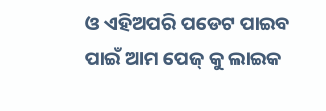ଓ ଏହିଅପରି ପଡେଟ ପାଇବ ପାଇଁ ଆମ ପେଜ୍ କୁ ଲାଇକ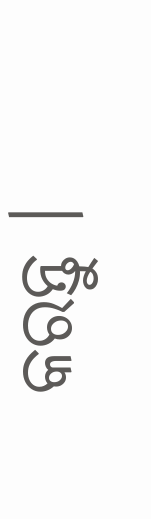କରନ୍ତୁ ।